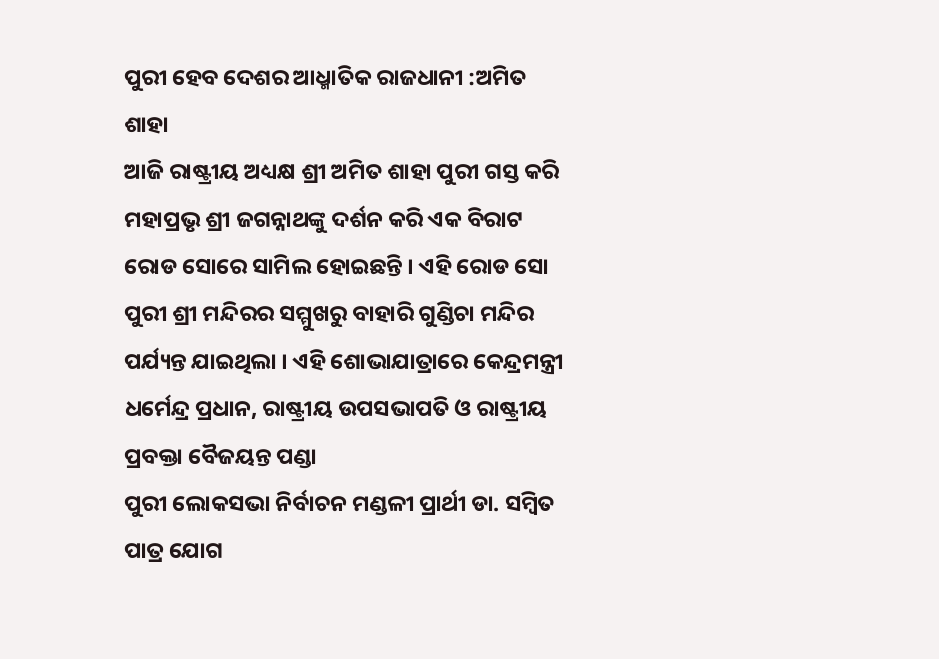ପୁରୀ ହେବ ଦେଶର ଆଧ୍ମାତିକ ରାଜଧାନୀ :ଅମିତ ଶାହା
ଆଜି ରାଷ୍ଟ୍ରୀୟ ଅଧ୍ୟକ୍ଷ ଶ୍ରୀ ଅମିତ ଶାହା ପୁରୀ ଗସ୍ତ କରି ମହାପ୍ରଭୃ ଶ୍ରୀ ଜଗନ୍ନାଥଙ୍କୁ ଦର୍ଶନ କରି ଏକ ବିରାଟ ରୋଡ ସୋରେ ସାମିଲ ହୋଇଛନ୍ତି । ଏହି ରୋଡ ସୋ ପୁରୀ ଶ୍ରୀ ମନ୍ଦିରର ସମ୍ମୁଖରୁ ବାହାରି ଗୁଣ୍ଡିଚା ମନ୍ଦିର ପର୍ଯ୍ୟନ୍ତ ଯାଇଥିଲା । ଏହି ଶୋଭାଯାତ୍ରାରେ କେନ୍ଦ୍ରମନ୍ତ୍ରୀ ଧର୍ମେନ୍ଦ୍ର ପ୍ରଧାନ, ରାଷ୍ଟ୍ରୀୟ ଉପସଭାପତି ଓ ରାଷ୍ଟ୍ରୀୟ ପ୍ରବକ୍ତା ବୈଜୟନ୍ତ ପଣ୍ଡା
ପୁରୀ ଲୋକସଭା ନିର୍ବାଚନ ମଣ୍ଡଳୀ ପ୍ରାର୍ଥୀ ଡା. ସମ୍ବିତ ପାତ୍ର ଯୋଗ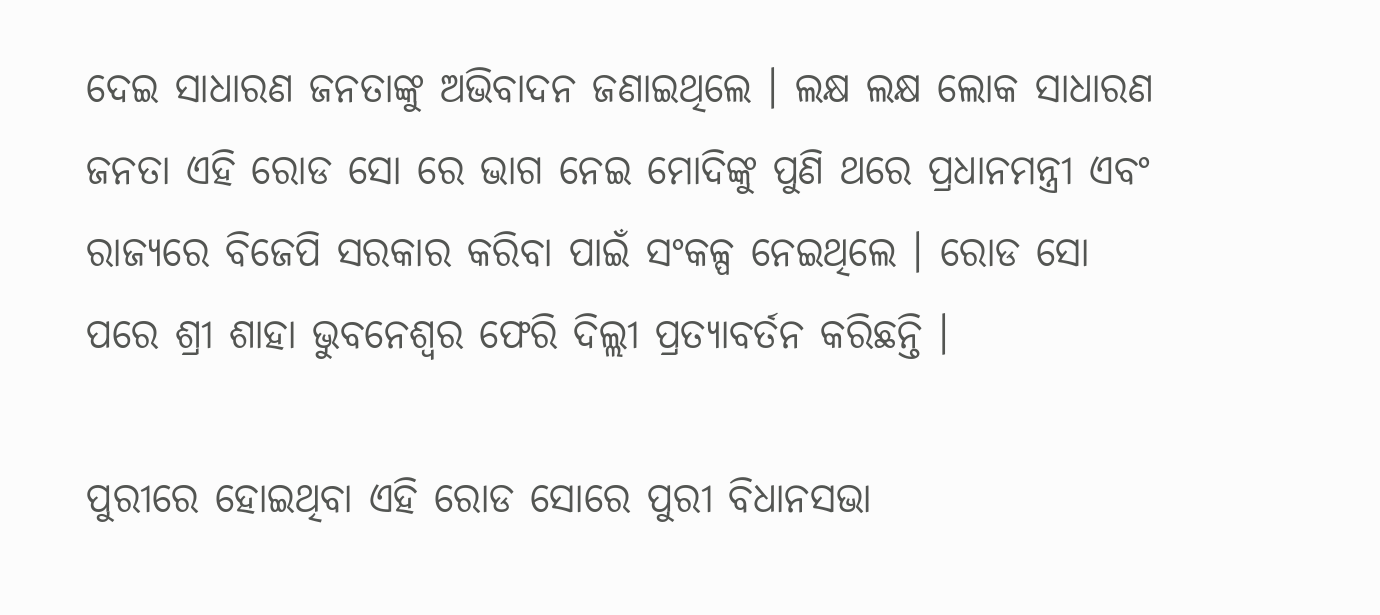ଦେଇ ସାଧାରଣ ଜନତାଙ୍କୁ ଅଭିବାଦନ ଜଣାଇଥିଲେ । ଲକ୍ଷ ଲକ୍ଷ ଲୋକ ସାଧାରଣ ଜନତା ଏହି ରୋଡ ସୋ ରେ ଭାଗ ନେଇ ମୋଦିଙ୍କୁ ପୁଣି ଥରେ ପ୍ରଧାନମନ୍ତ୍ରୀ ଏବଂ ରାଜ୍ୟରେ ବିଜେପି ସରକାର କରିବା ପାଇଁ ସଂକଳ୍ପ ନେଇଥିଲେ । ରୋଡ ସୋ ପରେ ଶ୍ରୀ ଶାହା ଭୁବନେଶ୍ୱର ଫେରି ଦିଲ୍ଲୀ ପ୍ରତ୍ୟାବର୍ତନ କରିଛନ୍ତି ।

ପୁରୀରେ ହୋଇଥିବା ଏହି ରୋଡ ସୋରେ ପୁରୀ ବିଧାନସଭା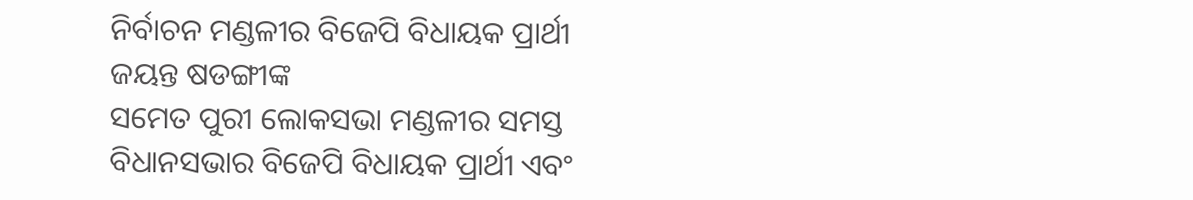ନିର୍ବାଚନ ମଣ୍ଡଳୀର ବିଜେପି ବିଧାୟକ ପ୍ରାର୍ଥୀ ଜୟନ୍ତ ଷଡଙ୍ଗୀଙ୍କ
ସମେତ ପୁରୀ ଲୋକସଭା ମଣ୍ଡଳୀର ସମସ୍ତ ବିଧାନସଭାର ବିଜେପି ବିଧାୟକ ପ୍ରାର୍ଥୀ ଏବଂ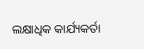ଲକ୍ଷାଧିକ କାର୍ଯ୍ୟକର୍ତା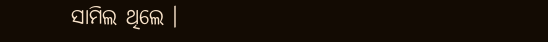ସାମିଲ ଥିଲେ ।